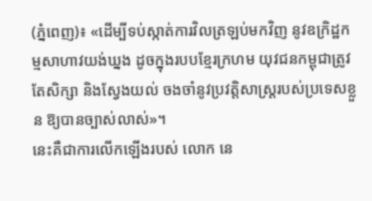(ភ្នំពេញ)៖ «ដើម្បីទប់ស្កាត់ការវិលត្រឡប់មកវិញ នូវឧក្រិដ្ឋកម្មសាហាវយង់ឃ្នង ដូចក្នុងរបបខ្មែរក្រហម យុវជនកម្ពុជាត្រូវតែសិក្សា និងស្វែងយល់ ចងចាំនូវប្រវត្តិសាស្ត្ររបស់ប្រទេសខ្លួន ឱ្យបានច្បាស់លាស់»។
នេះគឺជាការលើកឡើងរបស់ លោក នេ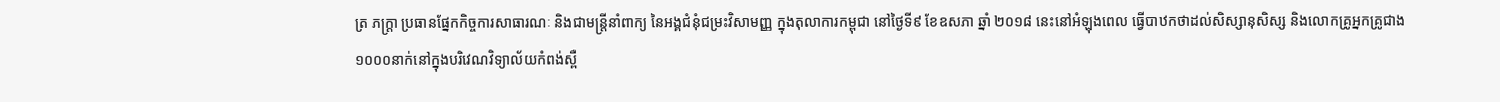ត្រ ភក្ត្រា ប្រធានផ្នែកកិច្ចការសាធារណៈ និងជាមន្ត្រីនាំពាក្យ នៃអង្គជំនុំជម្រះវិសាមញ្ញ ក្នុងតុលាការកម្ពុជា នៅថ្ងៃទី៩ ខែឧសភា ឆ្នាំ ២០១៨ នេះនៅអំឡុងពេល ធ្វើបាឋកថាដល់សិស្សានុសិស្ស និងលោកគ្រូអ្នកគ្រូជាង ១០០០នាក់នៅក្នុងបរិវេណវិទ្យាល័យកំពង់ស្ពឺ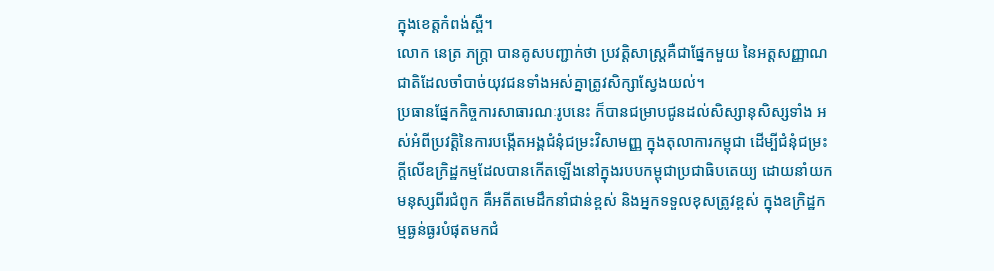ក្នុងខេត្តកំពង់ស្ពឺ។
លោក នេត្រ ភក្ត្រា បានគូសបញ្ជាក់ថា ប្រវត្តិសាស្ត្រគឺជាផ្នែកមួយ នៃអត្តសញ្ញាណជាតិដែលចាំបាច់យុវជនទាំងអស់គ្នាត្រូវសិក្សាស្វែងយល់។
ប្រធានផ្នែកកិច្ចការសាធារណៈរូបនេះ ក៏បានជម្រាបជូនដល់សិស្សានុសិស្សទាំង អស់អំពីប្រវត្តិនៃការបង្កើតអង្គជំនុំជម្រះវិសាមញ្ញ ក្នុងតុលាការកម្ពុជា ដើម្បីជំនុំជម្រះក្តីលើឧក្រិដ្ឋកម្មដែលបានកើតឡើងនៅក្នុងរបបកម្ពុជាប្រជាធិបតេយ្យ ដោយនាំយកមនុស្សពីរជំពូក គឺអតីតមេដឹកនាំជាន់ខ្ពស់ និងអ្នកទទួលខុសត្រូវខ្ពស់ ក្នុងឧក្រិដ្ឋកម្មធ្ងន់ធ្ងរបំផុតមកជំ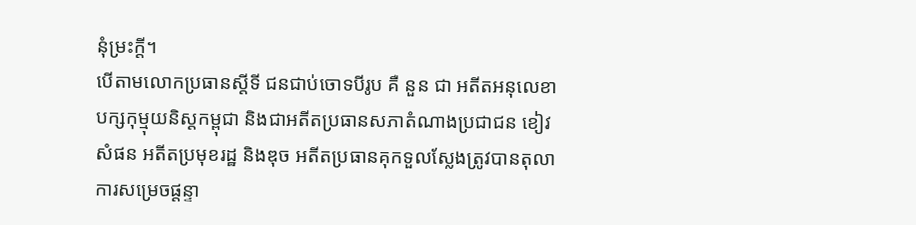នុំម្រះក្តី។
បើតាមលោកប្រធានស្តីទី ជនជាប់ចោទបីរូប គឺ នួន ជា អតីតអនុលេខាបក្សកុម្មុយនិស្តកម្ពុជា និងជាអតីតប្រធានសភាតំណាងប្រជាជន ខៀវ សំផន អតីតប្រមុខរដ្ឋ និងឌុច អតីតប្រធានគុកទួលស្លែងត្រូវបានតុលាការសម្រេចផ្តន្ទា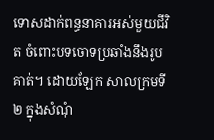ទោសដាក់ពន្ធនាគារអស់មួយជីវិត ចំពោះបទចោទប្រឆាំងនឹងរូបគាត់។ ដោយឡែក សាលក្រមទី២ ក្នុងសំណុំ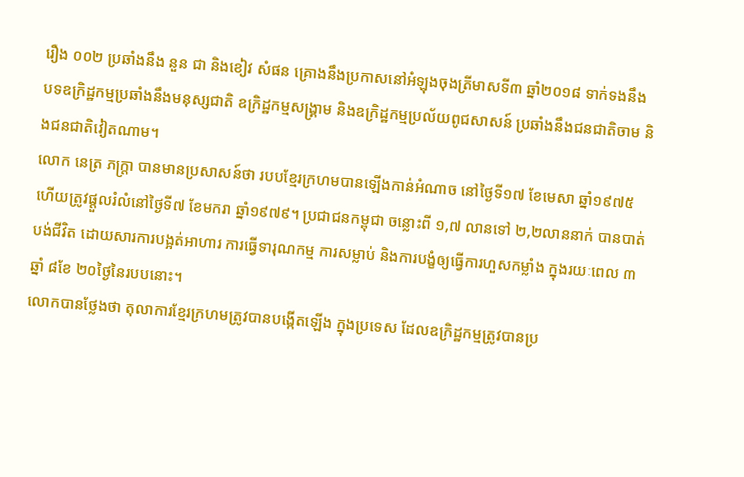រឿង ០០២ ប្រឆាំងនឹង នួន ជា និងខៀវ សំផន គ្រោងនឹងប្រកាសនៅអំឡុងចុងត្រីមាសទី៣ ឆ្នាំ២០១៨ ទាក់ទងនឹង បទឧក្រិដ្ឋកម្មប្រឆាំងនឹងមនុស្សជាតិ ឧក្រិដ្ឋកម្មសង្គ្រាម និងឧក្រិដ្ឋកម្មប្រល័យពូជសាសន៍ ប្រឆាំងនឹងជនជាតិចាម និងជនជាតិវៀតណាម។
លោក នេត្រ ភក្ត្រា បានមានប្រសាសន៍ថា របបខ្មែរក្រហមបានឡើងកាន់អំណាច នៅថ្ងៃទី១៧ ខែមេសា ឆ្នាំ១៩៧៥ ហើយត្រូវផ្តួលរំលំនៅថ្ងៃទី៧ ខែមករា ឆ្នាំ១៩៧៩។ ប្រជាជនកម្ពុជា ចន្លោះពី ១,៧ លានទៅ ២,២លាននាក់ បានបាត់បង់ជីវិត ដោយសារការបង្អត់អាហារ ការធ្វើទារុណកម្ម ការសម្លាប់ និងការបង្ខំឲ្យធ្វើការហួសកម្លាំង ក្នុងរយៈពេល ៣ឆ្នាំ ៨ខែ ២០ថ្ងៃនៃរបបនោះ។
លោកបានថ្លែងថា តុលាការខ្មែរក្រហមត្រូវបានបង្កើតឡើង ក្នុងប្រទេស ដែលឧក្រិដ្ឋកម្មត្រូវបានប្រ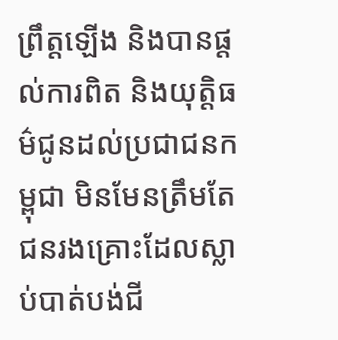ព្រឹត្តឡើង និងបានផ្តល់ការពិត និងយុត្តិធម៌ជូនដល់ប្រជាជនកម្ពុជា មិនមែនត្រឹមតែជនរងគ្រោះដែលស្លាប់បាត់បង់ជី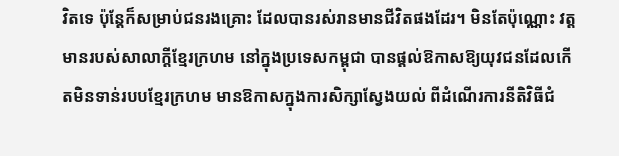វិតទេ ប៉ុន្តែក៏សម្រាប់ជនរងគ្រោះ ដែលបានរស់រានមានជីវិតផងដែរ។ មិនតែប៉ុណ្ណោះ វត្តមានរបស់សាលាក្តីខ្មែរក្រហម នៅក្នុងប្រទេសកម្ពុជា បានផ្តល់ឱកាសឱ្យយុវជនដែលកើតមិនទាន់របបខ្មែរក្រហម មានឱកាសក្នុងការសិក្សាស្វែងយល់ ពីដំណើរការនីតិវិធីជំ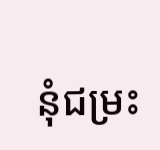នុំជម្រះ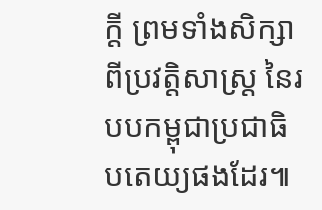ក្តី ព្រមទាំងសិក្សាពីប្រវត្តិសាស្ត្រ នៃរបបកម្ពុជាប្រជាធិបតេយ្យផងដែរ៕